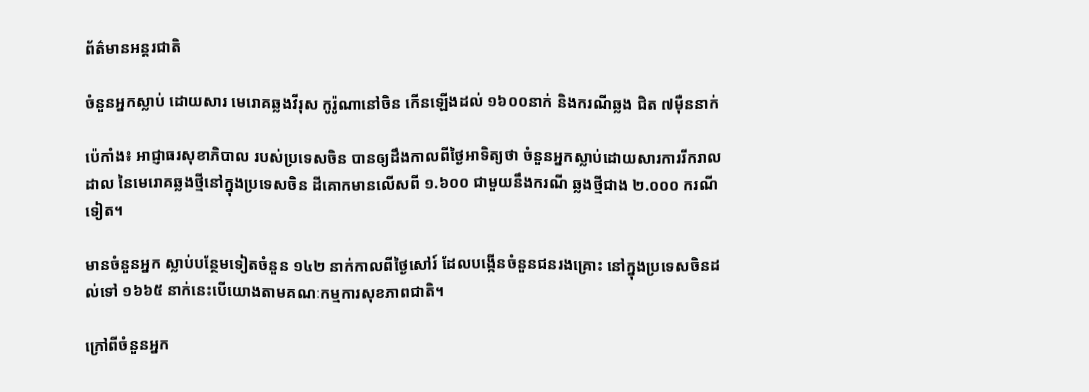ព័ត៌មានអន្តរជាតិ

ចំនួនអ្នកស្លាប់ ដោយសារ មេរោគឆ្លងវីរុស កូរ៉ូណានៅចិន កើនឡើងដល់ ១៦០០នាក់ និងករណីឆ្លង ជិត ៧ម៉ឺននាក់

ប៉េកាំង៖ អាជ្ញាធរសុខាភិបាល របស់ប្រទេសចិន បានឲ្យដឹងកាលពីថ្ងៃអាទិត្យថា ចំនួនអ្នកស្លាប់ដោយសារការរីករាលដាល នៃមេរោគឆ្លងថ្មីនៅក្នុងប្រទេសចិន ដីគោកមានលើសពី ១.៦០០ ជាមួយនឹងករណី ឆ្លងថ្មីជាង ២.០០០ ករណីទៀត។

មានចំនួនអ្នក ស្លាប់បន្ថែមទៀតចំនួន ១៤២ នាក់កាលពីថ្ងៃសៅរ៍ ដែលបង្កើនចំនួនជនរងគ្រោះ នៅក្នុងប្រទេសចិនដល់ទៅ ១៦៦៥ នាក់នេះបើយោងតាមគណៈកម្មការសុខភាពជាតិ។

ក្រៅពីចំនួនអ្នក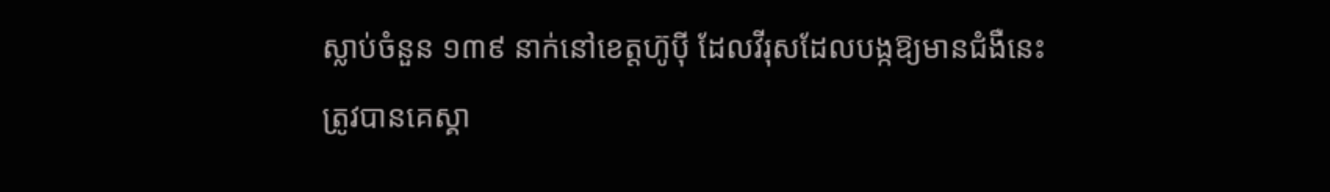ស្លាប់ចំនួន ១៣៩ នាក់នៅខេត្តហ៊ូប៉ី ដែលវីរុសដែលបង្កឱ្យមានជំងឺនេះ ត្រូវបានគេស្គា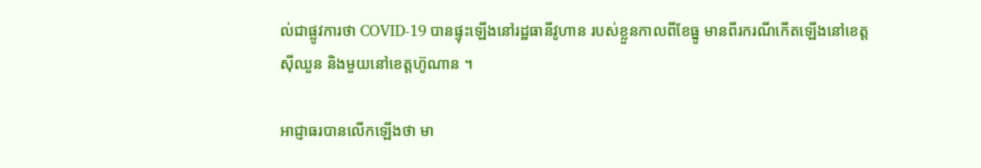ល់ជាផ្លូវការថា COVID-19 បានផ្ទុះឡើងនៅរដ្ឋធានីវូហាន របស់ខ្លួនកាលពីខែធ្នូ មានពីរករណីកើតឡើងនៅខេត្តស៊ីឈួន និងមួយនៅខេត្តហ៊ូណាន ។

អាជ្ញាធរបានលើកឡើងថា មា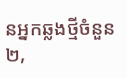នអ្នកឆ្លងថ្មីចំនួន ២,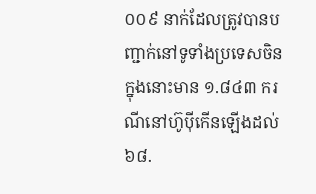០០៩ នាក់ដែលត្រូវបានបញ្ជាក់នៅទូទាំងប្រទេសចិន ក្នុងនោះមាន ១.៨៤៣ ករណីនៅហ៊ូប៉ីកើនឡើងដល់ ៦៨.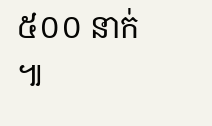៥០០ នាក់ ៕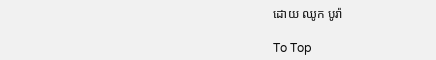ដោយ ឈូក បូរ៉ា

To Top